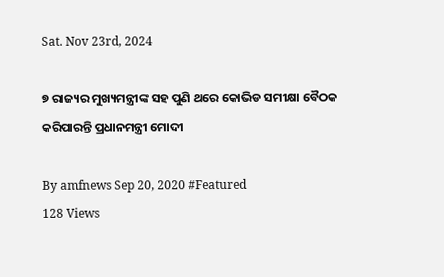Sat. Nov 23rd, 2024

୭ ରାଜ୍ୟର ମୁଖ୍ୟମନ୍ତ୍ରୀଙ୍କ ସହ ପୁଣି ଥରେ କୋଭିଡ ସମୀକ୍ଷା ବୈଠକ କରିପାରନ୍ତି ପ୍ରଧାନମନ୍ତ୍ରୀ ମୋଦୀ

By amfnews Sep 20, 2020 #Featured
128 Views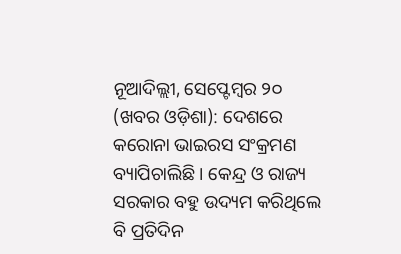ନୂଆଦିଲ୍ଲୀ, ସେପ୍ଟେମ୍ବର ୨୦ (ଖବର ଓଡ଼ିଶା): ଦେଶରେ କରୋନା ଭାଇରସ ସଂକ୍ରମଣ ବ୍ୟାପିଚାଲିଛି । କେନ୍ଦ୍ର ଓ ରାଜ୍ୟ ସରକାର ବହୁ ଉଦ୍ୟମ କରିଥିଲେ ବି ପ୍ରତିଦିନ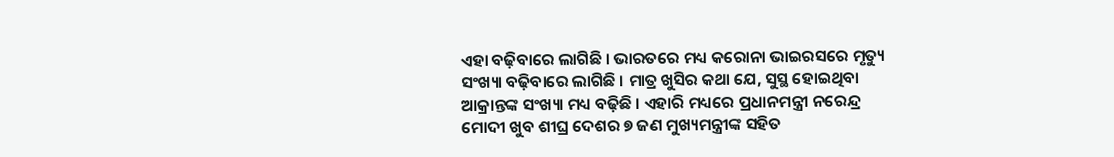ଏହା ବଢ଼ିବାରେ ଲାଗିଛି । ଭାରତରେ ମଧ୍ୟ କରୋନା ଭାଇରସରେ ମୃତ୍ୟୁ ସଂଖ୍ୟା ବଢ଼ିବାରେ ଲାଗିଛି । ମାତ୍ର ଖୁସିର କଥା ଯେ, ସୁସ୍ଥ ହୋଇଥିବା ଆକ୍ରାନ୍ତଙ୍କ ସଂଖ୍ୟା ମଧ୍ୟ ବଢ଼ିଛି । ଏହାରି ମଧ୍ୟରେ ପ୍ରଧାନମନ୍ତ୍ରୀ ନରେନ୍ଦ୍ର ମୋଦୀ ଖୁବ ଶୀଘ୍ର ଦେଶର ୭ ଜଣ ମୁଖ୍ୟମନ୍ତ୍ରୀଙ୍କ ସହିତ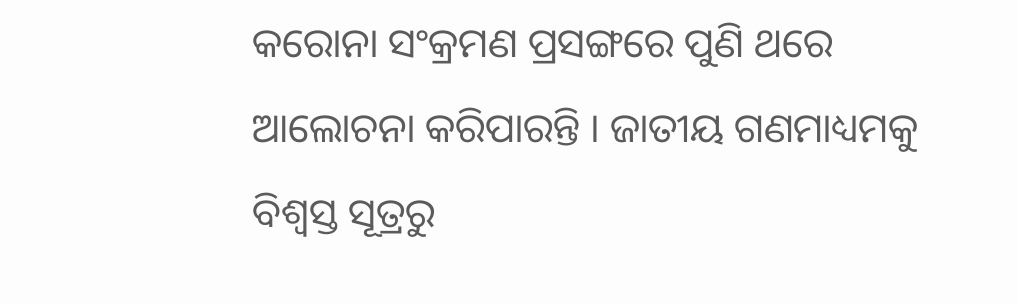କରୋନା ସଂକ୍ରମଣ ପ୍ରସଙ୍ଗରେ ପୁଣି ଥରେ ଆଲୋଚନା କରିପାରନ୍ତି । ଜାତୀୟ ଗଣମାଧ୍ୟମକୁ ବିଶ୍ୱସ୍ତ ସୂତ୍ରରୁ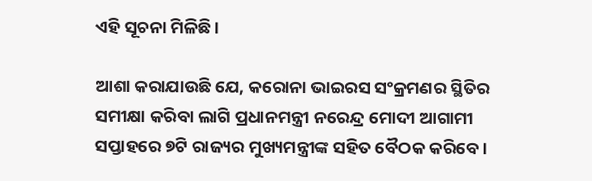ଏହି ସୂଚନା ମିଳିଛି ।

ଆଶା କରାଯାଉଛି ଯେ, କରୋନା ଭାଇରସ ସଂକ୍ରମଣର ସ୍ଥିତିର ସମୀକ୍ଷା କରିବା ଲାଗି ପ୍ରଧାନମନ୍ତ୍ରୀ ନରେନ୍ଦ୍ର ମୋଦୀ ଆଗାମୀ ସପ୍ତାହରେ ୭ଟି ରାଜ୍ୟର ମୁଖ୍ୟମନ୍ତ୍ରୀଙ୍କ ସହିତ ବୈଠକ କରିବେ ।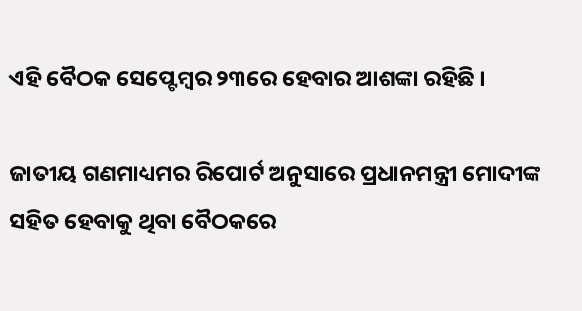ଏହି ବୈଠକ ସେପ୍ଟେମ୍ବର ୨୩ରେ ହେବାର ଆଶଙ୍କା ରହିଛି ।

ଜାତୀୟ ଗଣମାଧ୍ୟମର ରିପୋର୍ଟ ଅନୁସାରେ ପ୍ରଧାନମନ୍ତ୍ରୀ ମୋଦୀଙ୍କ ସହିତ ହେବାକୁ ଥିବା ବୈଠକରେ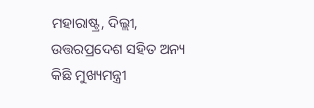ମହାରାଷ୍ଟ୍ର, ଦିଲ୍ଲୀ, ଉତ୍ତରପ୍ରଦେଶ ସହିତ ଅନ୍ୟ କିଛି ମୁଖ୍ୟମନ୍ତ୍ରୀ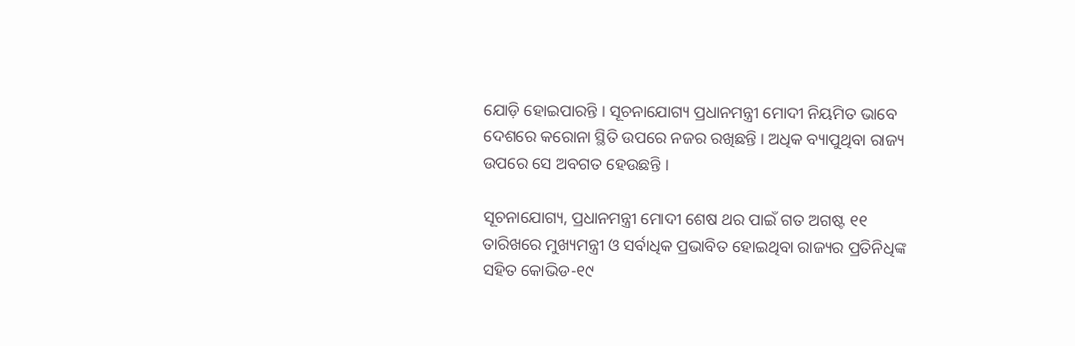ଯୋଡ଼ି ହୋଇପାରନ୍ତି । ସୂଚନାଯୋଗ୍ୟ ପ୍ରଧାନମନ୍ତ୍ରୀ ମୋଦୀ ନିୟମିତ ଭାବେ ଦେଶରେ କରୋନା ସ୍ଥିତି ଉପରେ ନଜର ରଖିଛନ୍ତି । ଅଧିକ ବ୍ୟାପୁଥିବା ରାଜ୍ୟ ଉପରେ ସେ ଅବଗତ ହେଉଛନ୍ତି ।

ସୂଚନାଯୋଗ୍ୟ, ପ୍ରଧାନମନ୍ତ୍ରୀ ମୋଦୀ ଶେଷ ଥର ପାଇଁ ଗତ ଅଗଷ୍ଟ ୧୧ ତାରିଖରେ ମୁଖ୍ୟମନ୍ତ୍ରୀ ଓ ସର୍ବାଧିକ ପ୍ରଭାବିତ ହୋଇଥିବା ରାଜ୍ୟର ପ୍ରତିନିଧିଙ୍କ ସହିତ କୋଭିଡ-୧୯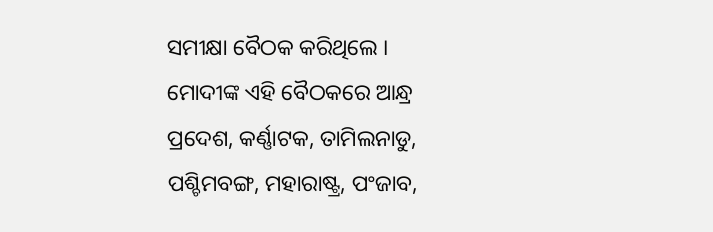ସମୀକ୍ଷା ବୈଠକ କରିଥିଲେ । ମୋଦୀଙ୍କ ଏହି ବୈଠକରେ ଆନ୍ଧ୍ର ପ୍ରଦେଶ, କର୍ଣ୍ଣାଟକ, ତାମିଲନାଡୁ, ପଶ୍ଚିମବଙ୍ଗ, ମହାରାଷ୍ଟ୍ର, ପଂଜାବ,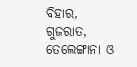ବିହାର, ଗୁଜରାତ, ତେଲେଙ୍ଗାନା ଓ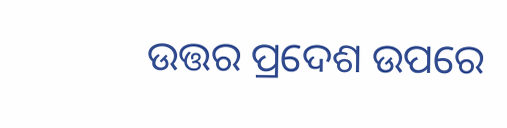ଉତ୍ତର ପ୍ରଦେଶ ଉପରେ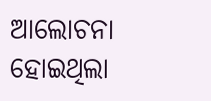ଆଲୋଚନା ହୋଇଥିଲା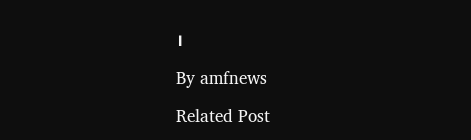।

By amfnews

Related Post